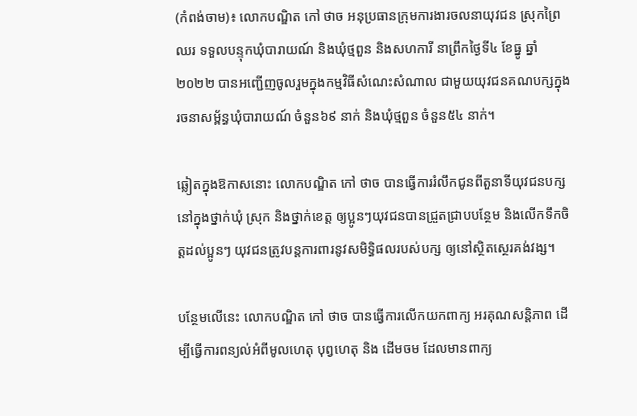(កំពង់ចាម)៖ លោកបណ្ឌិត កៅ ថាច អនុប្រធានក្រុមការងារចលនាយុវជន ស្រុកព្រៃឈរ ទទួលបន្ទុកឃុំបារាយណ៍ និងឃុំថ្មពួន និងសហការី នាព្រឹកថ្ងៃទី៤ ខែធ្នូ ឆ្នាំ២០២២ បានអញ្ជើញចូលរួមក្នុងកម្មវិធីសំណេះសំណាល ជាមួយយុវជនគណបក្សក្នុងរចនាសម្ព័ន្ធឃុំបារាយណ៍ ចំនួន៦៩ នាក់ និងឃុំថ្មពួន ចំនួន៥៤ នាក់។

ឆ្លៀតក្នុងឱកាសនោះ លោកបណ្ឌិត កៅ ថាច បានធ្វើការរំលឹកជូនពីតួនាទីយុវជនបក្ស នៅក្នុងថ្នាក់ឃុំ ស្រុក និងថ្នាក់ខេត្ត ឲ្យប្អូនៗយុវជនបានជ្រួតជ្រាបបន្ថែម និងលើកទឹកចិត្តដល់ប្អូនៗ យុវជនត្រូវបន្តការពារនូវសមិទ្ធិផលរបស់បក្ស ឲ្យនៅស្ថិតស្ថេរគង់វង្ស។

បន្ថែមលើនេះ លោកបណ្ឌិត កៅ ថាច បានធ្វើការលើកយកពាក្យ អរគុណសន្តិភាព ដើម្បីធ្វើការពន្យល់អំពីមូលហេតុ បុព្វហេតុ និង ដើមចម ដែលមានពាក្យ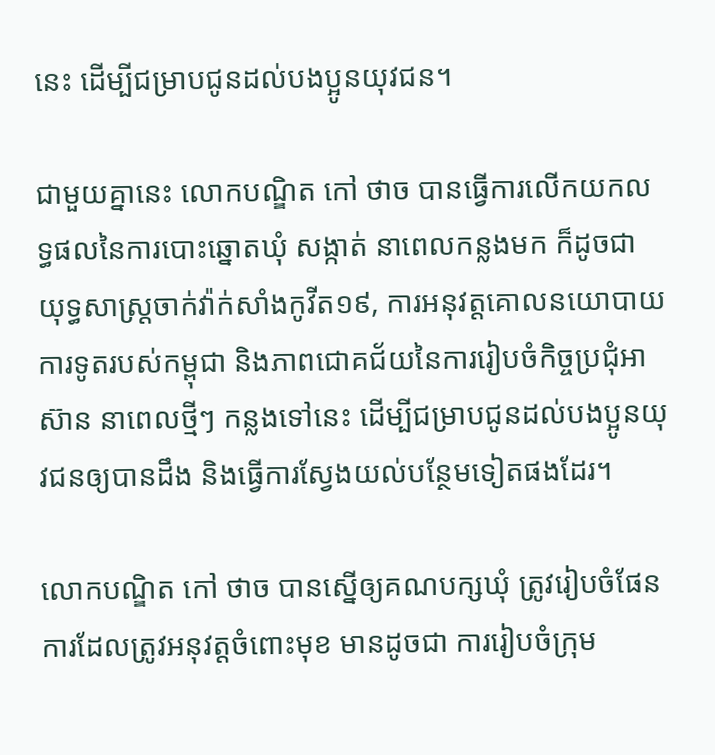នេះ ដើម្បីជម្រាបជូនដល់បងប្អូនយុវជន។

ជាមួយគ្នានេះ លោកបណ្ឌិត កៅ ថាច បានធ្វើការលើកយកលទ្ធផលនៃការបោះឆ្នោតឃុំ សង្កាត់ នាពេលកន្លងមក ក៏ដូចជា យុទ្ធសាស្ត្រចាក់វ៉ាក់សាំងកូវីត១៩, ការអនុវត្តគោលនយោបាយការទូតរបស់កម្ពុជា និងភាពជោគជ័យនៃការរៀបចំកិច្ចប្រជុំអាស៊ាន នាពេលថ្មីៗ កន្លងទៅនេះ ដើម្បីជម្រាបជូនដល់បងប្អូនយុវជនឲ្យបានដឹង និងធ្វើការស្វែងយល់បន្ថែមទៀតផងដែរ។

លោកបណ្ឌិត កៅ ថាច បានស្នើឲ្យគណបក្សឃុំ ត្រូវរៀបចំផែនការដែលត្រូវអនុវត្តចំពោះមុខ មានដូចជា ការរៀបចំក្រុម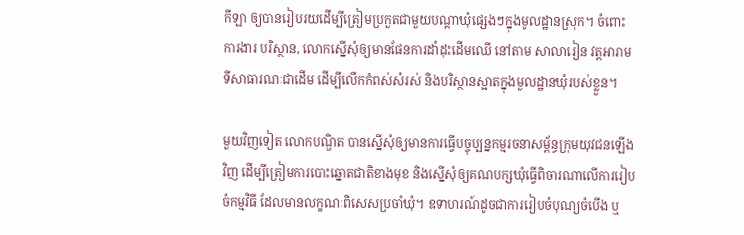កីឡា ឲ្យបានរៀបរយដើម្បីត្រៀមប្រកួតជាមួយបណ្តាឃុំផ្សេងៗក្នុងមូលដ្ឋានស្រុក។ ចំពោះ ការងារ បរិស្ថាន, លោកស្នើសុំឲ្យមានផែនការដាំដុះដើមឈើ នៅតាម សាលារៀន វត្តអារាម ទីសាធារណៈជាដើម ដើម្បីលើកកំពស់សំរស់ និងបរិស្ថានស្អាតក្នុងមួលដ្ឋានឃុំរបស់ខ្លួន។

មួយវិញទៀត លោកបណ្ឌិត បានស្នើសុំឲ្យមានការធ្វើបច្ចុប្បន្នកម្មរចនាសម្ព័ន្ធក្រុមយុវជនឡើងវិញ ដើម្បីត្រៀមការបោះឆ្នោតជាតិខាងមុខ និងស្នើសុំឲ្យគណបក្សឃុំធ្វើពិចារណាលើការរៀបចំកម្មវិធី ដែលមានលក្ខណៈពិសេសប្រចាំឃុំ។ ឧទាហរណ៍ដូចជាការរៀបចំបុណ្យចំបើង ឬ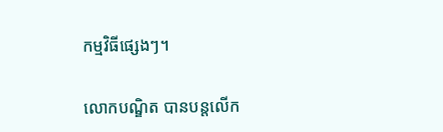កម្មវិធីផ្សេងៗ។

លោកបណ្ឌិត បានបន្តលើក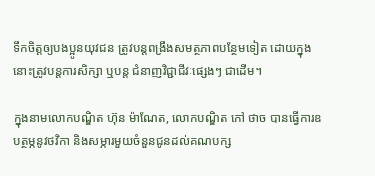ទឹកចិត្តឲ្យបងប្អូនយុវជន ត្រូវបន្តពង្រឹងសមត្ថភាពបន្ថែមទៀត ដោយក្នុងនោះត្រូវបន្តការសិក្សា ឬបន្ត ជំនាញវិជ្ជាជីវៈផ្សេងៗ ជាដើម។

ក្នុងនាមលោកបណ្ឌិត ហ៊ុន ម៉ាណែត, លោកបណ្ឌិត កៅ ថាច បានធ្វើការឧបត្ថម្ភនូវថវិកា និងសម្ភារមួយចំនួនជូនដល់គណបក្ស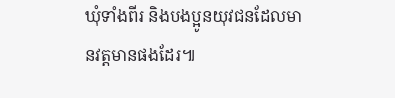ឃុំទាំងពីរ និងបងប្អូនយុវជនដែលមានវត្តមានផងដែរ៕